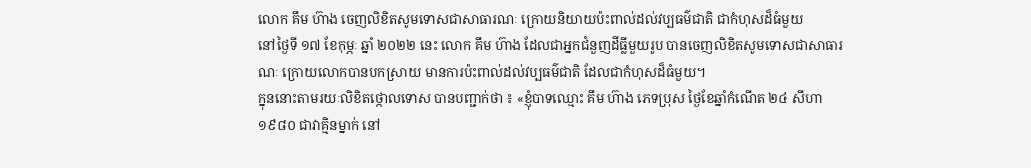លោក គឹម ហ៊ាង ចេញលិខិតសូមទោសជាសាធារណៈ ក្រោយនិយាយប៉ះពាល់ដល់វប្បធម៌ជាតិ ជាកំហុសដ៏ធំមួយ
នៅថ្ងៃទី ១៧ ខែកុម្ភៈ ឆ្នាំ ២០២២ នេះ លោក គឹម ហ៊ាង ដែលជាអ្នកជំនួញដីធ្លីមួយរូប បានចេញលិខិតសូមទោសជាសាធារណៈ ក្រោយលោកបានបកស្រាយ មានការប៉ះពាល់ដល់វប្បធម៌ជាតិ ដែលជាកំហុសដ៏ធំមួយ។
ក្នុននោះតាមរយៈលិខិតថ្កោលទោស បានបញ្ជាក់ថា ៖ «ខ្ញុំបាទឈ្មោះ គឹម ហ៊ាង ភេទប្រុស ថ្ងៃខែឆ្នាំកំណើត ២៤ សីហា ១៩៨០ ជាវាគ្មិនម្នាក់ នៅ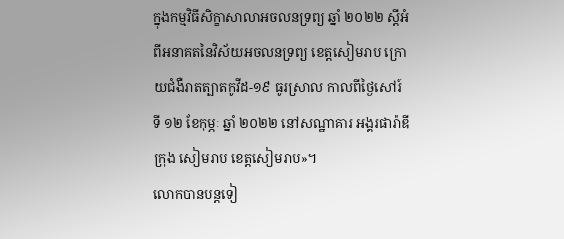ក្នុងកម្មវិធីសិក្ខាសាលាអចលនទ្រព្យ ឆ្នាំ ២០២២ ស្ដីអំពីអនាគតនៃវិស័យអចលនទ្រព្យ ខេត្តសៀមរាប ក្រោយជំងឺរាតត្បាតកូវីដ-១៩ ធូរស្រាល កាលពីថ្ងៃសៅរ៍ ទី ១២ ខែកុម្ភៈ ឆ្នាំ ២០២២ នៅសណ្ឋាគារ អង្គរផារ៉ាឌី ក្រុង សៀមរាប ខេត្តសៀមរាប»។
លោកបានបន្តទៀ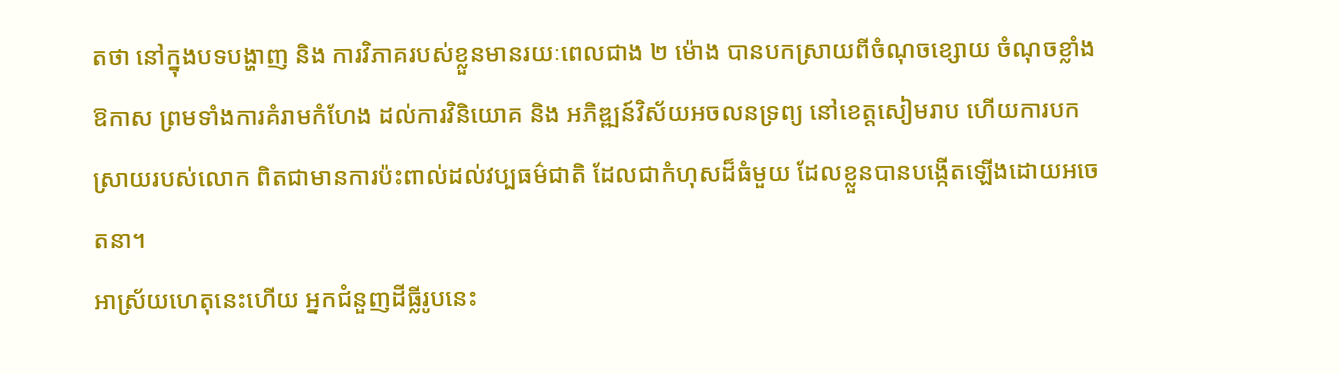តថា នៅក្នុងបទបង្ហាញ និង ការវិភាគរបស់ខ្លួនមានរយៈពេលជាង ២ ម៉ោង បានបកស្រាយពីចំណុចខ្សោយ ចំណុចខ្លាំង ឱកាស ព្រមទាំងការគំរាមកំហែង ដល់ការវិនិយោគ និង អភិឌ្ឍន៍វិស័យអចលនទ្រព្យ នៅខេត្តសៀមរាប ហើយការបកស្រាយរបស់លោក ពិតជាមានការប៉ះពាល់ដល់វប្បធម៌ជាតិ ដែលជាកំហុសដ៏ធំមួយ ដែលខ្លួនបានបង្កើតឡើងដោយអចេតនា។
អាស្រ័យហេតុនេះហើយ អ្នកជំនួញដីធ្លីរូបនេះ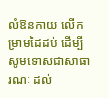លំឱនកាយ លើកម្រាមដៃដប់ ដើម្បីសូមទោសជាសាធារណៈ ដល់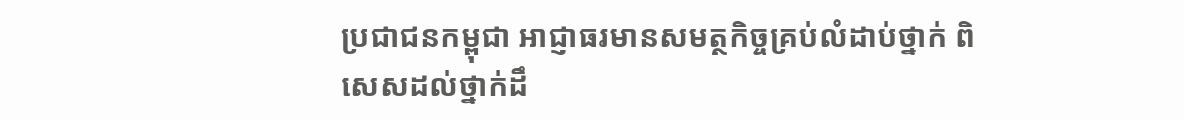ប្រជាជនកម្ពុជា អាជ្ញាធរមានសមត្ថកិច្ចគ្រប់លំដាប់ថ្នាក់ ពិសេសដល់ថ្នាក់ដឹ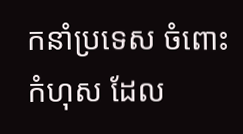កនាំប្រទេស ចំពោះកំហុស ដែល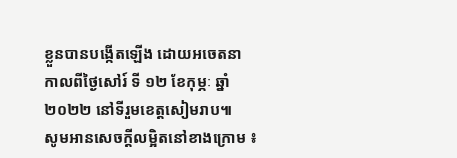ខ្លួនបានបង្កើតឡើង ដោយអចេតនា កាលពីថ្ងៃសៅរ៍ ទី ១២ ខែកុម្ភៈ ឆ្នាំ២០២២ នៅទីរួមខេត្តសៀមរាប៕
សូមអានសេចក្ដីលម្អិតនៅខាងក្រោម ៖